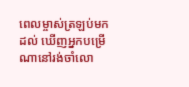ពេលម្ចាស់ត្រឡប់មកដល់ ឃើញអ្នកបម្រើណានៅរង់ចាំលោ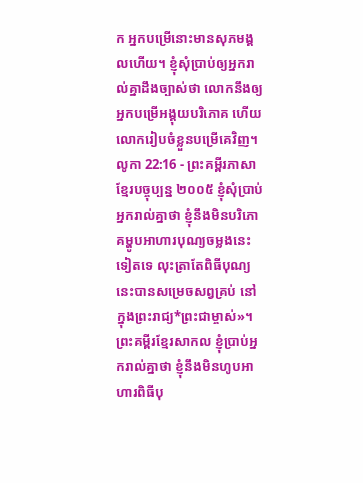ក អ្នកបម្រើនោះមានសុភមង្គលហើយ។ ខ្ញុំសុំប្រាប់ឲ្យអ្នករាល់គ្នាដឹងច្បាស់ថា លោកនឹងឲ្យអ្នកបម្រើអង្គុយបរិភោគ ហើយលោករៀបចំខ្លួនបម្រើគេវិញ។
លូកា 22:16 - ព្រះគម្ពីរភាសាខ្មែរបច្ចុប្បន្ន ២០០៥ ខ្ញុំសុំប្រាប់អ្នករាល់គ្នាថា ខ្ញុំនឹងមិនបរិភោគម្ហូបអាហារបុណ្យចម្លងនេះទៀតទេ លុះត្រាតែពិធីបុណ្យនេះបានសម្រេចសព្វគ្រប់ នៅក្នុងព្រះរាជ្យ*ព្រះជាម្ចាស់»។ ព្រះគម្ពីរខ្មែរសាកល ខ្ញុំប្រាប់អ្នករាល់គ្នាថា ខ្ញុំនឹងមិនហូបអាហារពិធីបុ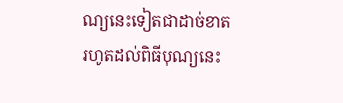ណ្យនេះទៀតជាដាច់ខាត រហូតដល់ពិធីបុណ្យនេះ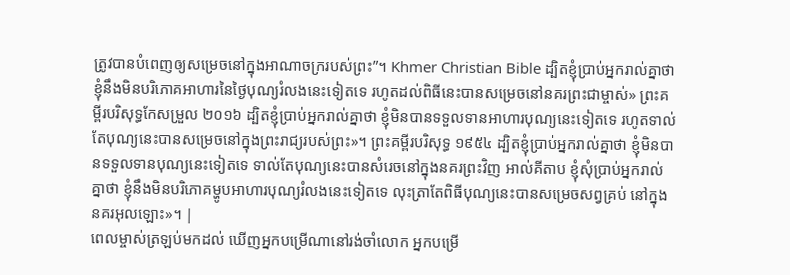ត្រូវបានបំពេញឲ្យសម្រេចនៅក្នុងអាណាចក្ររបស់ព្រះ”។ Khmer Christian Bible ដ្បិតខ្ញុំប្រាប់អ្នករាល់គ្នាថា ខ្ញុំនឹងមិនបរិភោគអាហារនៃថ្ងៃបុណ្យរំលងនេះទៀតទេ រហូតដល់ពិធីនេះបានសម្រេចនៅនគរព្រះជាម្ចាស់» ព្រះគម្ពីរបរិសុទ្ធកែសម្រួល ២០១៦ ដ្បិតខ្ញុំប្រាប់អ្នករាល់គ្នាថា ខ្ញុំមិនបានទទួលទានអាហារបុណ្យនេះទៀតទេ រហូតទាល់តែបុណ្យនេះបានសម្រេចនៅក្នុងព្រះរាជ្យរបស់ព្រះ»។ ព្រះគម្ពីរបរិសុទ្ធ ១៩៥៤ ដ្បិតខ្ញុំប្រាប់អ្នករាល់គ្នាថា ខ្ញុំមិនបានទទួលទានបុណ្យនេះទៀតទេ ទាល់តែបុណ្យនេះបានសំរេចនៅក្នុងនគរព្រះវិញ អាល់គីតាប ខ្ញុំសុំប្រាប់អ្នករាល់គ្នាថា ខ្ញុំនឹងមិនបរិភោគម្ហូបអាហារបុណ្យរំលងនេះទៀតទេ លុះត្រាតែពិធីបុណ្យនេះបានសម្រេចសព្វគ្រប់ នៅក្នុងនគរអុលឡោះ»។ |
ពេលម្ចាស់ត្រឡប់មកដល់ ឃើញអ្នកបម្រើណានៅរង់ចាំលោក អ្នកបម្រើ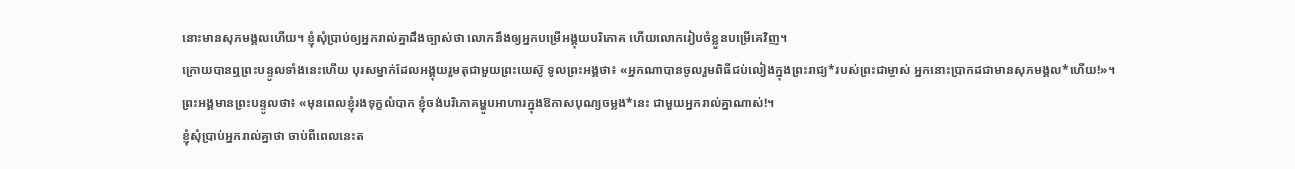នោះមានសុភមង្គលហើយ។ ខ្ញុំសុំប្រាប់ឲ្យអ្នករាល់គ្នាដឹងច្បាស់ថា លោកនឹងឲ្យអ្នកបម្រើអង្គុយបរិភោគ ហើយលោករៀបចំខ្លួនបម្រើគេវិញ។
ក្រោយបានឮព្រះបន្ទូលទាំងនេះហើយ បុរសម្នាក់ដែលអង្គុយរួមតុជាមួយព្រះយេស៊ូ ទូលព្រះអង្គថា៖ «អ្នកណាបានចូលរួមពិធីជប់លៀងក្នុងព្រះរាជ្យ*របស់ព្រះជាម្ចាស់ អ្នកនោះប្រាកដជាមានសុភមង្គល*ហើយ!»។
ព្រះអង្គមានព្រះបន្ទូលថា៖ «មុនពេលខ្ញុំរងទុក្ខលំបាក ខ្ញុំចង់បរិភោគម្ហូបអាហារក្នុងឱកាសបុណ្យចម្លង*នេះ ជាមួយអ្នករាល់គ្នាណាស់!។
ខ្ញុំសុំប្រាប់អ្នករាល់គ្នាថា ចាប់ពីពេលនេះត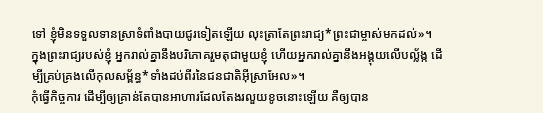ទៅ ខ្ញុំមិនទទួលទានស្រាទំពាំងបាយជូរទៀតឡើយ លុះត្រាតែព្រះរាជ្យ*ព្រះជាម្ចាស់មកដល់»។
ក្នុងព្រះរាជ្យរបស់ខ្ញុំ អ្នករាល់គ្នានឹងបរិភោគរួមតុជាមួយខ្ញុំ ហើយអ្នករាល់គ្នានឹងអង្គុយលើបល្ល័ង្ក ដើម្បីគ្រប់គ្រងលើកុលសម្ព័ន្ធ*ទាំងដប់ពីរនៃជនជាតិអ៊ីស្រាអែល»។
កុំធ្វើកិច្ចការ ដើម្បីឲ្យគ្រាន់តែបានអាហារដែលតែងរលួយខូចនោះឡើយ គឺឲ្យបាន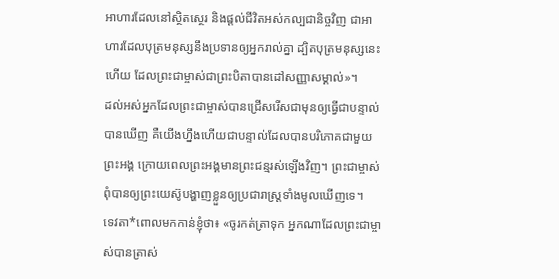អាហារដែលនៅស្ថិតស្ថេរ និងផ្ដល់ជីវិតអស់កល្បជានិច្ចវិញ ជាអាហារដែលបុត្រមនុស្សនឹងប្រទានឲ្យអ្នករាល់គ្នា ដ្បិតបុត្រមនុស្សនេះហើយ ដែលព្រះជាម្ចាស់ជាព្រះបិតាបានដៅសញ្ញាសម្គាល់»។
ដល់អស់អ្នកដែលព្រះជាម្ចាស់បានជ្រើសរើសជាមុនឲ្យធ្វើជាបន្ទាល់ បានឃើញ គឺយើងហ្នឹងហើយជាបន្ទាល់ដែលបានបរិភោគជាមួយព្រះអង្គ ក្រោយពេលព្រះអង្គមានព្រះជន្មរស់ឡើងវិញ។ ព្រះជាម្ចាស់ពុំបានឲ្យព្រះយេស៊ូបង្ហាញខ្លួនឲ្យប្រជារាស្ដ្រទាំងមូលឃើញទេ។
ទេវតា*ពោលមកកាន់ខ្ញុំថា៖ «ចូរកត់ត្រាទុក អ្នកណាដែលព្រះជាម្ចាស់បានត្រាស់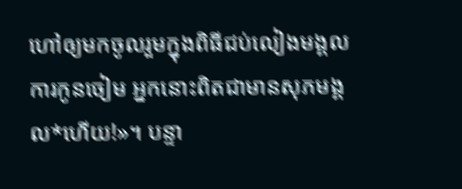ហៅឲ្យមកចូលរួមក្នុងពិធីជប់លៀងមង្គលការកូនចៀម អ្នកនោះពិតជាមានសុភមង្គល*ហើយ!»។ បន្ទា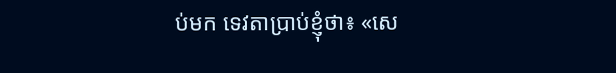ប់មក ទេវតាប្រាប់ខ្ញុំថា៖ «សេ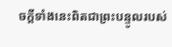ចក្ដីទាំងនេះពិតជាព្រះបន្ទូលរបស់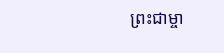ព្រះជាម្ចា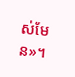ស់មែន»។